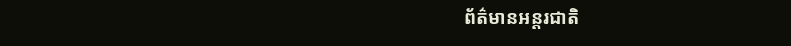ព័ត៌មានអន្តរជាតិ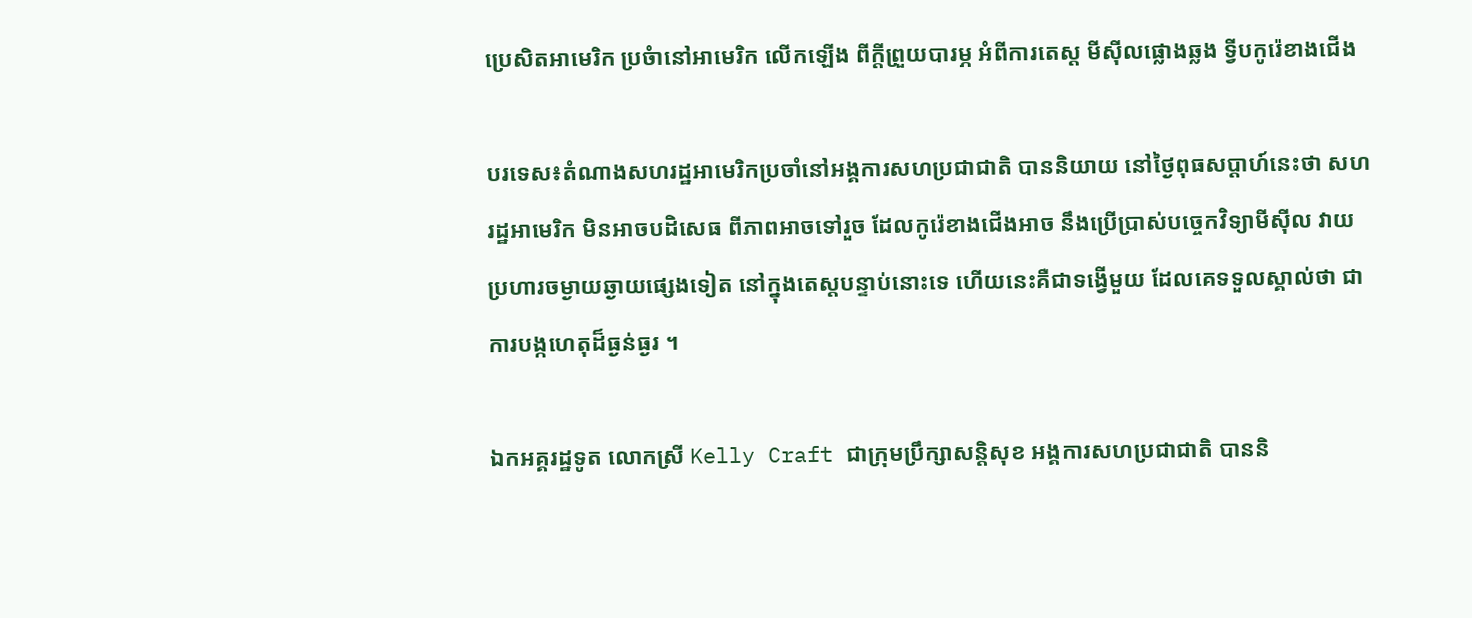ប្រេសិតអាមេរិក ប្រចំានៅអាមេរិក លើកឡើង ពីក្តីព្រួយបារម្ភ អំពីការតេស្ត មីស៊ីលផ្លោងឆ្លង ទ្វីបកូរ៉េខាងជើង

បរទេស៖តំណាងសហរដ្ឋអាមេរិកប្រចាំនៅអង្គការសហប្រជាជាតិ បាននិយាយ នៅថ្ងៃពុធសប្ដាហ៍នេះថា សហរដ្ឋអាមេរិក មិនអាចបដិសេធ ពីភាពអាចទៅរួច ដែលកូរ៉េខាងជើងអាច នឹងប្រើប្រាស់បច្ចេកវិទ្យាមីស៊ីល វាយប្រហារចម្ងាយឆ្ងាយផ្សេងទៀត នៅក្នុងតេស្តបន្ទាប់នោះទេ ហើយនេះគឺជាទង្វើមួយ ដែលគេទទួលស្គាល់ថា ជាការបង្កហេតុដ៏ធ្ងន់ធ្ងរ ។

ឯកអគ្គរដ្ឋទូត លោកស្រី Kelly Craft ជាក្រុមប្រឹក្សាសន្តិសុខ អង្គការសហប្រជាជាតិ បាននិ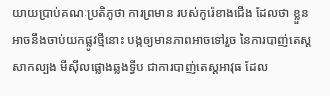យាយប្រាប់គណៈប្រតិភូថា ការព្រមាន របស់កូរ៉េខាងជើង ដែលថា ខ្លួនអាចនឹងចាប់យកផ្លូវថ្មីនោះ បង្កឲ្យមានភាពអាចទៅរួច នៃការបាញ់តេស្តសាកល្បង មីស៊ីលផ្លោងឆ្លងទ្វីប ជាការបាញ់តេស្តអាវុធ ដែល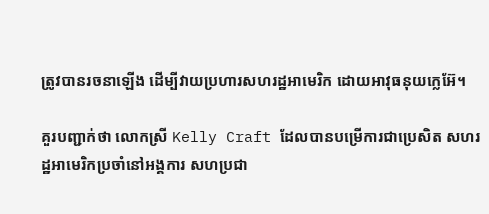ត្រូវបានរចនាឡើង ដើម្បីវាយប្រហារសហរដ្ឋអាមេរិក ដោយអាវុធនុយក្លេអ៊ែ។

គួរបញ្ជាក់ថា លោកស្រី Kelly Craft ដែលបានបម្រើការជាប្រេសិត សហរដ្ឋអាមេរិកប្រចាំនៅអង្គការ សហប្រជា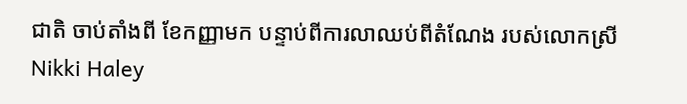ជាតិ ចាប់តាំងពី ខែកញ្ញាមក បន្ទាប់ពីការលាឈប់ពីតំណែង របស់លោកស្រី Nikki Haley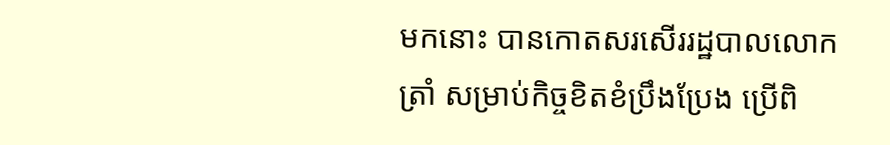មកនោះ បានកោតសរសើររដ្ឋបាលលោក ត្រាំ សម្រាប់កិច្ចខិតខំប្រឹងប្រែង ប្រើពិ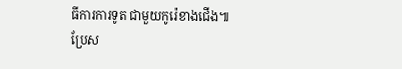ធីការការទូត ជាមួយកូរ៉េខាងជើង៕
ប្រែស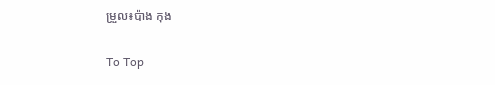ម្រួល៖ប៉ាង កុង

To Top